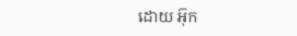ដោយ អ៊ុក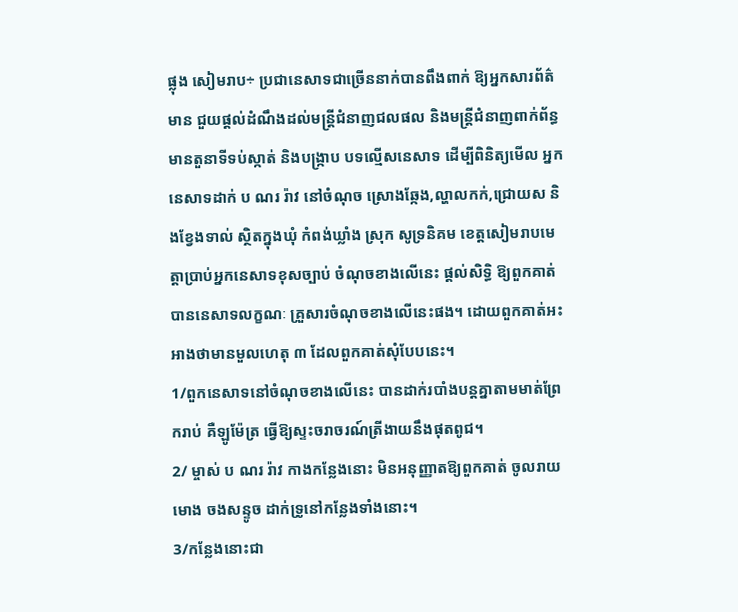ផ្លុង សៀមរាប÷ ប្រជានេសាទជាច្រើននាក់បានពឹងពាក់ ឱ្យអ្នកសារព័ត៌មាន ជួយផ្ដល់ដំណឹងដល់មន្ត្រីជំនាញជលផល និងមន្ត្រីជំនាញពាក់ព័ន្ធមានតួនាទីទប់ស្កាត់ និងបង្ក្រាប បទល្មើសនេសាទ ដើម្បីពិនិត្យមើល អ្នកនេសាទដាក់ ប ណរ រ៉ាវ នៅចំណុច ស្រោងឆ្កែង,ល្ហាលកក់,ជ្រោយស និងខ្វែងទាល់ ស្ថិតក្នុងឃុំ កំពង់ឃ្លាំង ស្រុក សូទ្រនិគម ខេត្តសៀមរាបមេត្តាប្រាប់អ្នកនេសាទខុសច្បាប់ ចំណុចខាងលើនេះ ផ្តល់សិទ្ធិ ឱ្យពួកគាត់បាននេសាទលក្ខណៈ គ្រួសារចំណុចខាងលើនេះផង។ ដោយពួកគាត់អះអាងថាមានមួលហេតុ ៣ ដែលពួកគាត់សុំបែបនេះ។
1/ពួកនេសាទនៅចំណុចខាងលើនេះ បានដាក់របាំងបន្តគ្នាតាមមាត់ព្រែករាប់ គឺឡូម៉ែត្រ ធ្វើឱ្យស្ទះចរាចរណ៍ត្រីងាយនឹងផុតពូជ។
2/ ម្ចាស់ ប ណរ រ៉ាវ កាងកន្លែងនោះ មិនអនុញ្ញាតឱ្យពួកគាត់ ចូលរាយមោង ចងសន្ទូច ដាក់ទ្រូនៅកន្លែងទាំងនោះ។
3/កន្លែងនោះជា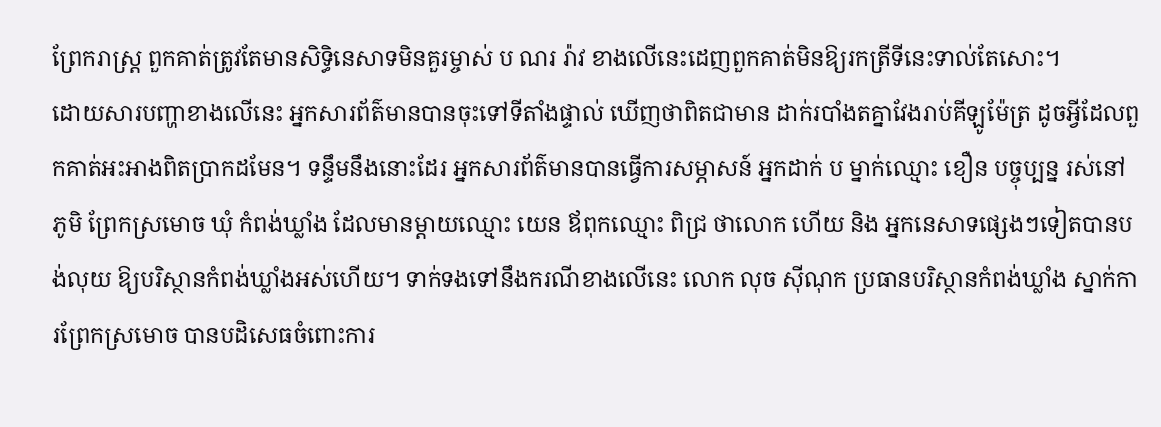ព្រែករាស្ត្រ ពួកគាត់ត្រូវតែមានសិទ្ធិនេសាទមិនគួរម្ចាស់ ប ណរ រ៉ាវ ខាងលើនេះដេញពួកគាត់មិនឱ្យរកត្រីទីនេះទាល់តែសោះ។
ដោយសារបញ្ហាខាងលើនេះ អ្នកសារព័ត៌មានបានចុះទៅទីតាំងផ្ទាល់ ឃើញថាពិតជាមាន ដាក់របាំងតគ្នាវែងរាប់គីឡូម៉ែត្រ ដូចអ្វីដែលពួកគាត់អះអាងពិតប្រាកដមែន។ ទន្ទឹមនឹងនោះដែរ អ្នកសារព័ត៌មានបានធ្វើការសម្ភាសន៍ អ្នកដាក់ ប ម្នាក់ឈ្មោះ ខឿន បច្ចុប្បន្ន រស់នៅភូមិ ព្រែកស្រមោច ឃុំ កំពង់ឃ្លាំង ដែលមានម្ដាយឈ្មោះ យេន ឪពុកឈ្មោះ ពិជ្រ ថាលោក ហើយ និង អ្នកនេសាទផ្សេងៗទៀតបានបង់លុយ ឱ្យបរិស្ថានកំពង់ឃ្លាំងអស់ហើយ។ ទាក់ទងទៅនឹងករណីខាងលើនេះ លោក លុច ស៊ីណុក ប្រធានបរិស្ថានកំពង់ឃ្លាំង ស្នាក់ការព្រែកស្រមោច បានបដិសេធចំពោះការ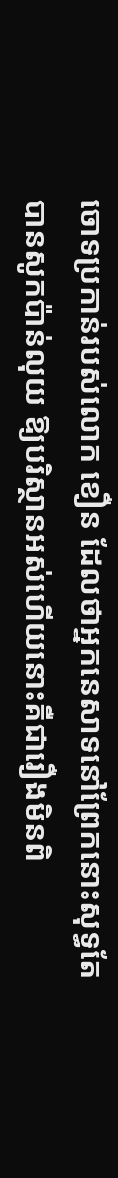ចោទប្រកាន់របស់លោក ខឿន ដែលថាអ្នកនេសាទនៅព្រែកនោះសុទ្ធតែបានសូកប៉ាន់លុយ ឱ្យបរិស្ថានអស់ហើយនោះគឺជារឿងមិនពិ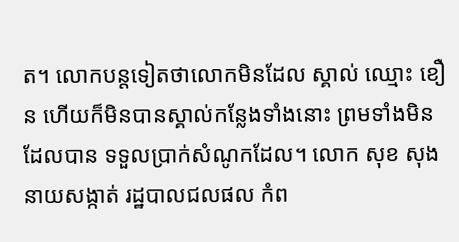ត។ លោកបន្តទៀតថាលោកមិនដែល ស្គាល់ ឈ្មោះ ខឿន ហើយក៏មិនបានស្គាល់កន្លែងទាំងនោះ ព្រមទាំងមិនដែលបាន ទទួលប្រាក់សំណូកដែល។ លោក សុខ សុង នាយសង្កាត់ រដ្ឋបាលជលផល កំព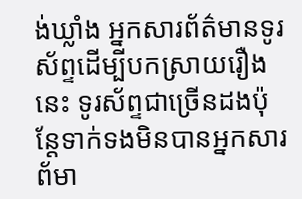ង់ឃ្លាំង អ្នកសារព័ត៌មានទូរស័ព្ទដើម្បីបកស្រាយរឿងនេះ ទូរស័ព្ទជាច្រើនដងប៉ុន្តែទាក់ទងមិនបានអ្នកសារព័មា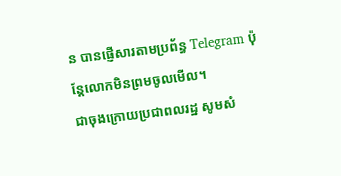ន បានផ្ញើសារតាមប្រព័ន្ធ Telegram ប៉ុន្តែលោកមិនព្រមចូលមើល។
ជាចុងក្រោយប្រជាពលរដ្ឋ សូមសំ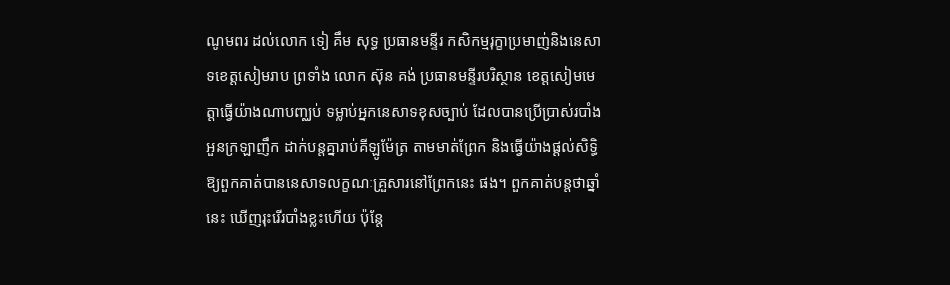ណូមពរ ដល់លោក ទៀ គឹម សុទ្ធ ប្រធានមន្ទីរ កសិកម្មរុក្ខាប្រមាញ់និងនេសាទខេត្តសៀមរាប ព្រទាំង លោក ស៊ុន គង់ ប្រធានមន្ទីរបរិស្ថាន ខេត្តសៀមមេត្តាធ្វើយ៉ាងណាបញ្ឈប់ ទម្លាប់អ្នកនេសាទខុសច្បាប់ ដែលបានប្រើប្រាស់របាំងអួនក្រឡាញឹក ដាក់បន្តគ្នារាប់គីឡូម៉ែត្រ តាមមាត់ព្រែក និងធ្វើយ៉ាងផ្ដល់សិទ្ធិឱ្យពួកគាត់បាននេសាទលក្ខណៈគ្រួសារនៅព្រែកនេះ ផង។ ពួកគាត់បន្តថាឆ្នាំ នេះ ឃើញរុះរើរបាំងខ្លះហើយ ប៉ុន្តែ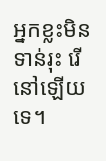អ្នកខ្លះមិនទាន់រុះ រើនៅឡើយទេ។